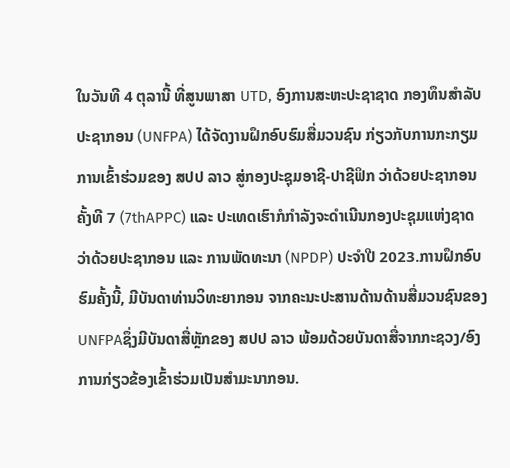ໃນວັນທີ 4 ຕຸລານີ້ ທີ່ສູນພາສາ UTD, ອົງການສະຫະປະຊາຊາດ ກອງທຶນສຳລັບປະຊາກອນ (UNFPA) ໄດ້ຈັດງານຝຶກອົບຮົມສື່ມວນຊົນ ກ່ຽວກັບການກະກຽມ ການເຂົ້າຮ່ວມຂອງ ສປປ ລາວ ສູ່ກອງປະຊຸມອາຊີ-ປາຊີຟິກ ວ່າດ້ວຍປະຊາກອນ ຄັ້ງທີ 7 (7thAPPC) ແລະ ປະເທດເຮົາກໍກຳລັງຈະດຳເນີນກອງປະຊຸມແຫ່ງຊາດ ວ່າດ້ວຍປະຊາກອນ ແລະ ການພັດທະນາ (NPDP) ປະຈໍາປີ 2023.ການຝຶກອົບຮົມຄັ້ງນີ້, ມີບັນດາທ່ານວິທະຍາກອນ ຈາກຄະນະປະສານດ້ານດ້ານສື່ມວນຊົນຂອງ UNFPAຊຶ່ງມີບັນດາສື່ຫຼັກຂອງ ສປປ ລາວ ພ້ອມດ້ວຍບັນດາສື່ຈາກກະຊວງ/ອົງການກ່ຽວຂ້ອງເຂົ້າຮ່ວມເປັນສຳມະນາກອນ.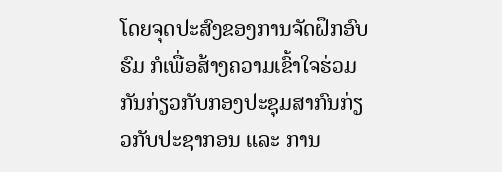ໂດຍຈຸດປະສົງຂອງການຈັດຝຶກອົບຮົມ ກໍເພື່ອສ້າງຄວາມເຂົ້າໃຈຮ່ວມກັນກ່ຽວກັບກອງປະຊຸມສາກົນກ່ຽວກັບປະຊາກອນ ແລະ ການ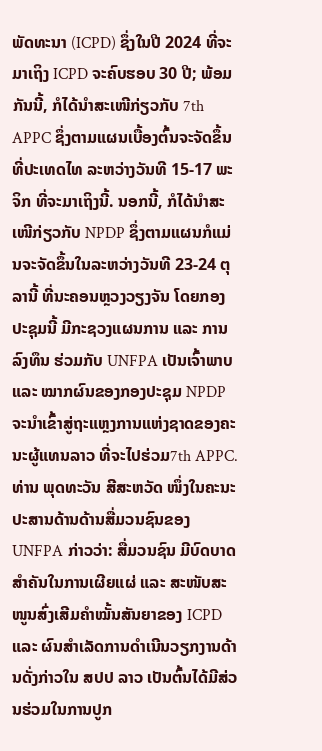ພັດທະນາ (ICPD) ຊຶ່ງໃນປີ 2024 ທີ່ຈະມາເຖິງ ICPD ຈະຄົບຮອບ 30 ປີ; ພ້ອມກັນນີ້, ກໍໄດ້ນໍາສະເໜີກ່ຽວກັບ 7th APPC ຊຶ່ງຕາມແຜນເບື້ອງຕົ້ນຈະຈັດຂຶ້ນທີ່ປະເທດໄທ ລະຫວ່າງວັນທີ 15-17 ພະຈິກ ທີ່ຈະມາເຖິງນີ້. ນອກນີ້, ກໍໄດ້ນໍາສະເໜີກ່ຽວກັບ NPDP ຊຶ່ງຕາມແຜນກໍແມ່ນຈະຈັດຂຶ້ນໃນລະຫວ່າງວັນທີ 23-24 ຕຸລານີ້ ທີ່ນະຄອນຫຼວງວຽງຈັນ ໂດຍກອງປະຊຸມນີ້ ມີກະຊວງແຜນການ ແລະ ການລົງທຶນ ຮ່ວມກັບ UNFPA ເປັນເຈົ້າພາບແລະ ໝາກຜົນຂອງກອງປະຊຸມ NPDP ຈະນໍາເຂົ້າສູ່ຖະແຫຼງການແຫ່ງຊາດຂອງຄະນະຜູ້ແທນລາວ ທີ່ຈະໄປຮ່ວມ7th APPC.
ທ່ານ ພຸດທະວັນ ສີສະຫວັດ ໜຶ່ງໃນຄະນະປະສານດ້ານດ້ານສື່ມວນຊົນຂອງ UNFPA ກ່າວວ່າ: ສື່ມວນຊົນ ມີບົດບາດສຳຄັນໃນການເຜີຍແຜ່ ແລະ ສະໜັບສະໜູນສົ່ງເສີມຄໍາໝັ້ນສັນຍາຂອງ ICPD ແລະ ຜົນສຳເລັດການດຳເນີນວຽກງານດ້ານດັ່ງກ່າວໃນ ສປປ ລາວ ເປັນຕົ້ນໄດ້ມີສ່ວນຮ່ວມໃນການປູກ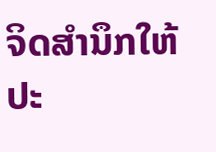ຈິດສຳນຶກໃຫ້ປະ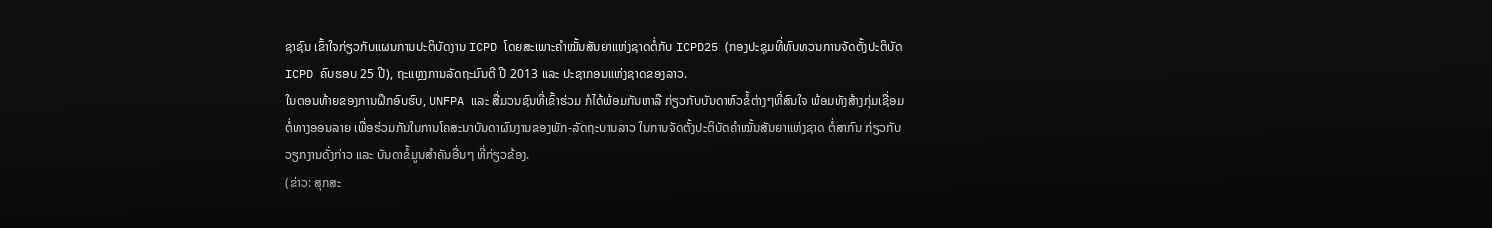ຊາຊົນ ເຂົ້າໃຈກ່ຽວກັບແຜນການປະຕິບັດງານ ICPD ໂດຍສະເພາະຄໍາໝັ້ນສັນຍາແຫ່ງຊາດຕໍ່ກັບ ICPD25 (ກອງປະຊຸມທີ່ທົບທວນການຈັດຕັ້ງປະຕິບັດ ICPD ຄົບຮອບ 25 ປີ), ຖະແຫຼງການລັດຖະມົນຕີ ປີ 2013 ແລະ ປະຊາກອນແຫ່ງຊາດຂອງລາວ.
ໃນຕອນທ້າຍຂອງການຝຶກອົບຮົບ, UNFPA ແລະ ສື່ມວນຊົນທີ່ເຂົ້າຮ່ວມ ກໍໄດ້ພ້ອມກັນຫາລື ກ່ຽວກັບບັນດາຫົວຂໍ້ຕ່າງໆທີ່ສົນໃຈ ພ້ອມທັງສ້າງກຸ່ມເຊື່ອມຕໍ່ທາງອອນລາຍ ເພື່ອຮ່ວມກັນໃນການໂຄສະນາບັນດາຜົນງານຂອງພັກ-ລັດຖະບານລາວ ໃນການຈັດຕັ້ງປະຕິບັດຄໍາໝັ້ນສັນຍາແຫ່ງຊາດ ຕໍ່ສາກົນ ກ່ຽວກັບວຽກງານດັ່ງກ່າວ ແລະ ບັນດາຂໍ້ມູນສຳຄັນອື່ນໆ ທີ່ກ່ຽວຂ້ອງ.
(ຂ່າວ: ສຸກສະ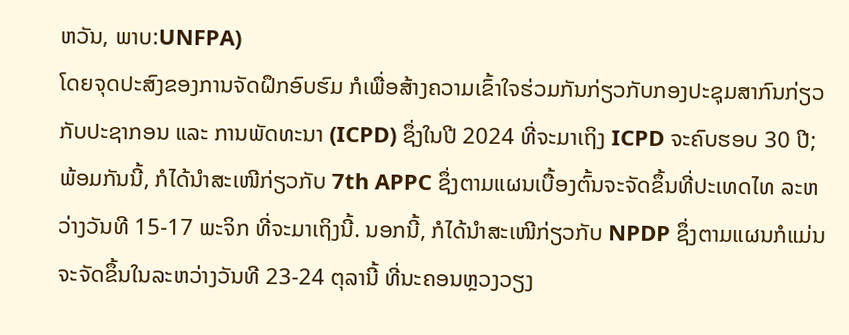ຫວັນ, ພາບ:UNFPA)
ໂດຍຈຸດປະສົງຂອງການຈັດຝຶກອົບຮົມ ກໍເພື່ອສ້າງຄວາມເຂົ້າໃຈຮ່ວມກັນກ່ຽວກັບກອງປະຊຸມສາກົນກ່ຽວກັບປະຊາກອນ ແລະ ການພັດທະນາ (ICPD) ຊຶ່ງໃນປີ 2024 ທີ່ຈະມາເຖິງ ICPD ຈະຄົບຮອບ 30 ປີ; ພ້ອມກັນນີ້, ກໍໄດ້ນໍາສະເໜີກ່ຽວກັບ 7th APPC ຊຶ່ງຕາມແຜນເບື້ອງຕົ້ນຈະຈັດຂຶ້ນທີ່ປະເທດໄທ ລະຫວ່າງວັນທີ 15-17 ພະຈິກ ທີ່ຈະມາເຖິງນີ້. ນອກນີ້, ກໍໄດ້ນໍາສະເໜີກ່ຽວກັບ NPDP ຊຶ່ງຕາມແຜນກໍແມ່ນຈະຈັດຂຶ້ນໃນລະຫວ່າງວັນທີ 23-24 ຕຸລານີ້ ທີ່ນະຄອນຫຼວງວຽງ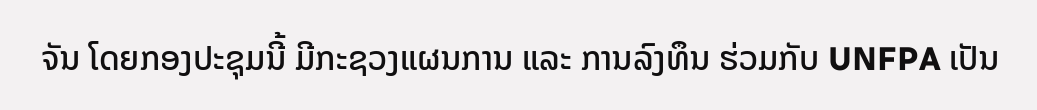ຈັນ ໂດຍກອງປະຊຸມນີ້ ມີກະຊວງແຜນການ ແລະ ການລົງທຶນ ຮ່ວມກັບ UNFPA ເປັນ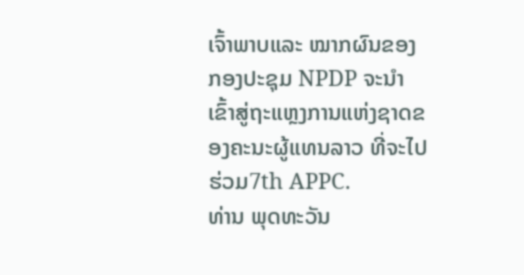ເຈົ້າພາບແລະ ໝາກຜົນຂອງກອງປະຊຸມ NPDP ຈະນໍາເຂົ້າສູ່ຖະແຫຼງການແຫ່ງຊາດຂອງຄະນະຜູ້ແທນລາວ ທີ່ຈະໄປຮ່ວມ7th APPC.
ທ່ານ ພຸດທະວັນ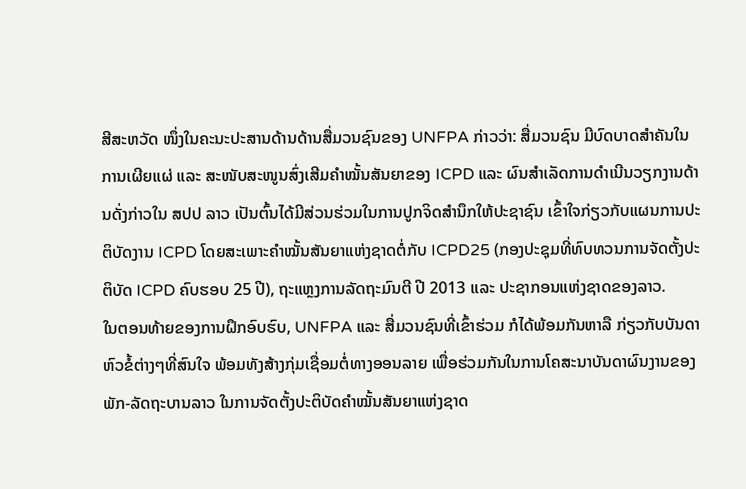ສີສະຫວັດ ໜຶ່ງໃນຄະນະປະສານດ້ານດ້ານສື່ມວນຊົນຂອງ UNFPA ກ່າວວ່າ: ສື່ມວນຊົນ ມີບົດບາດສຳຄັນໃນການເຜີຍແຜ່ ແລະ ສະໜັບສະໜູນສົ່ງເສີມຄໍາໝັ້ນສັນຍາຂອງ ICPD ແລະ ຜົນສຳເລັດການດຳເນີນວຽກງານດ້ານດັ່ງກ່າວໃນ ສປປ ລາວ ເປັນຕົ້ນໄດ້ມີສ່ວນຮ່ວມໃນການປູກຈິດສຳນຶກໃຫ້ປະຊາຊົນ ເຂົ້າໃຈກ່ຽວກັບແຜນການປະຕິບັດງານ ICPD ໂດຍສະເພາະຄໍາໝັ້ນສັນຍາແຫ່ງຊາດຕໍ່ກັບ ICPD25 (ກອງປະຊຸມທີ່ທົບທວນການຈັດຕັ້ງປະຕິບັດ ICPD ຄົບຮອບ 25 ປີ), ຖະແຫຼງການລັດຖະມົນຕີ ປີ 2013 ແລະ ປະຊາກອນແຫ່ງຊາດຂອງລາວ.
ໃນຕອນທ້າຍຂອງການຝຶກອົບຮົບ, UNFPA ແລະ ສື່ມວນຊົນທີ່ເຂົ້າຮ່ວມ ກໍໄດ້ພ້ອມກັນຫາລື ກ່ຽວກັບບັນດາຫົວຂໍ້ຕ່າງໆທີ່ສົນໃຈ ພ້ອມທັງສ້າງກຸ່ມເຊື່ອມຕໍ່ທາງອອນລາຍ ເພື່ອຮ່ວມກັນໃນການໂຄສະນາບັນດາຜົນງານຂອງພັກ-ລັດຖະບານລາວ ໃນການຈັດຕັ້ງປະຕິບັດຄໍາໝັ້ນສັນຍາແຫ່ງຊາດ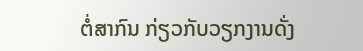ຕໍ່ສາກົນ ກ່ຽວກັບວຽກງານດັ່ງ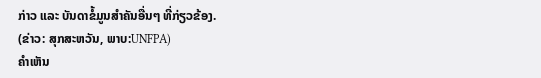ກ່າວ ແລະ ບັນດາຂໍ້ມູນສຳຄັນອື່ນໆ ທີ່ກ່ຽວຂ້ອງ.
(ຂ່າວ: ສຸກສະຫວັນ, ພາບ:UNFPA)
ຄໍາເຫັນ